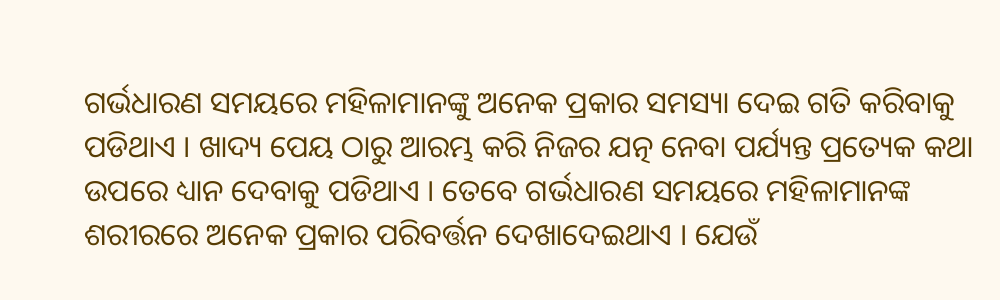ଗର୍ଭଧାରଣ ସମୟରେ ମହିଳାମାନଙ୍କୁ ଅନେକ ପ୍ରକାର ସମସ୍ୟା ଦେଇ ଗତି କରିବାକୁ ପଡିଥାଏ । ଖାଦ୍ୟ ପେୟ ଠାରୁ ଆରମ୍ଭ କରି ନିଜର ଯତ୍ନ ନେବା ପର୍ଯ୍ୟନ୍ତ ପ୍ରତ୍ୟେକ କଥା ଉପରେ ଧ୍ୟାନ ଦେବାକୁ ପଡିଥାଏ । ତେବେ ଗର୍ଭଧାରଣ ସମୟରେ ମହିଳାମାନଙ୍କ ଶରୀରରେ ଅନେକ ପ୍ରକାର ପରିବର୍ତ୍ତନ ଦେଖାଦେଇଥାଏ । ଯେଉଁ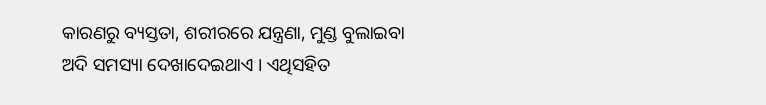କାରଣରୁ ବ୍ୟସ୍ତତା, ଶରୀରରେ ଯନ୍ତ୍ରଣା, ମୁଣ୍ଡ ବୁଲାଇବା ଅଦି ସମସ୍ୟା ଦେଖାଦେଇଥାଏ । ଏଥିସହିତ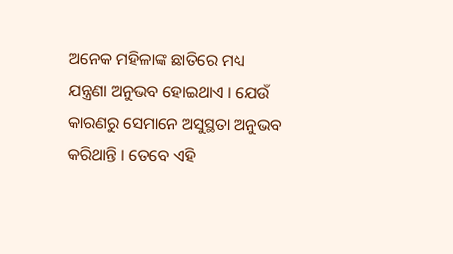ଅନେକ ମହିଳାଙ୍କ ଛାତିରେ ମଧ୍ୟ ଯନ୍ତ୍ରଣା ଅନୁଭବ ହୋଇଥାଏ । ଯେଉଁ କାରଣରୁ ସେମାନେ ଅସୁସ୍ଥତା ଅନୁଭବ କରିଥାନ୍ତି । ତେବେ ଏହି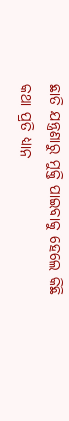ଛାତି ଯନ୍ତ୍ରଣାରୁ ମୁକ୍ତି ପାଇବାକୁ ହେଲେ କିଛି କଥା ପ୍ରତି ଧ୍ୟାନ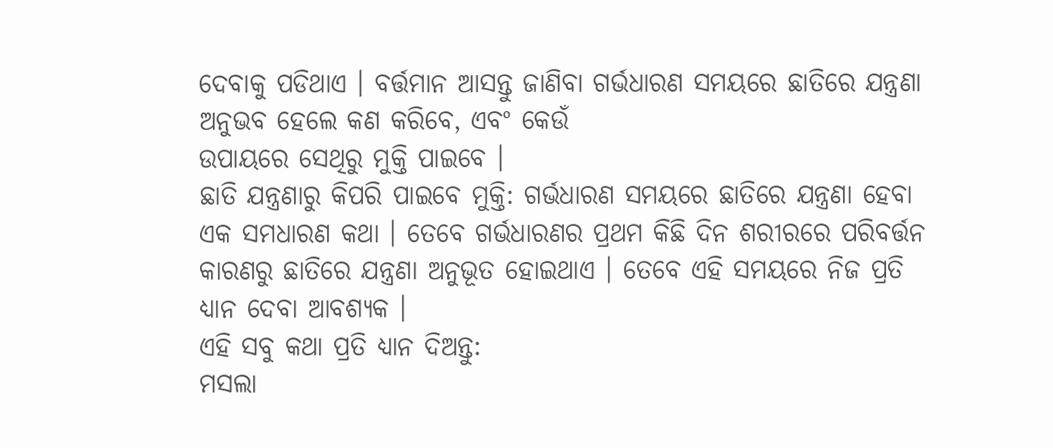ଦେବାକୁ ପଡିଥାଏ । ବର୍ତ୍ତମାନ ଆସନ୍ତୁ ଜାଣିବା ଗର୍ଭଧାରଣ ସମୟରେ ଛାତିରେ ଯନ୍ତ୍ରଣା ଅନୁଭବ ହେଲେ କଣ କରିବେ, ଏବଂ କେଉଁ
ଉପାୟରେ ସେଥିରୁ ମୁକ୍ତି ପାଇବେ ।
ଛାତି ଯନ୍ତ୍ରଣାରୁ କିପରି ପାଇବେ ମୁକ୍ତି: ଗର୍ଭଧାରଣ ସମୟରେ ଛାତିରେ ଯନ୍ତ୍ରଣା ହେବା ଏକ ସମଧାରଣ କଥା । ତେବେ ଗର୍ଭଧାରଣର ପ୍ରଥମ କିଛି ଦିନ ଶରୀରରେ ପରିବର୍ତ୍ତନ କାରଣରୁ ଛାତିରେ ଯନ୍ତ୍ରଣା ଅନୁଭୂତ ହୋଇଥାଏ । ତେବେ ଏହି ସମୟରେ ନିଜ ପ୍ରତି ଧ୍ୟାନ ଦେବା ଆବଶ୍ୟକ ।
ଏହି ସବୁ କଥା ପ୍ରତି ଧ୍ୟାନ ଦିଅନ୍ତୁ:
ମସଲା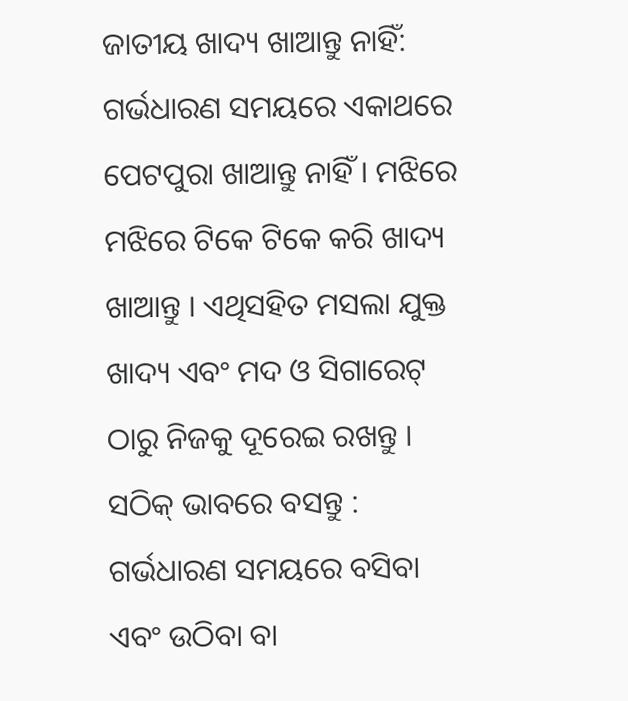ଜାତୀୟ ଖାଦ୍ୟ ଖାଆନ୍ତୁ ନାହିଁ: ଗର୍ଭଧାରଣ ସମୟରେ ଏକାଥରେ ପେଟପୁରା ଖାଆନ୍ତୁ ନାହିଁ । ମଝିରେ ମଝିରେ ଟିକେ ଟିକେ କରି ଖାଦ୍ୟ ଖାଆନ୍ତୁ । ଏଥିସହିତ ମସଲା ଯୁକ୍ତ ଖାଦ୍ୟ ଏବଂ ମଦ ଓ ସିଗାରେଟ୍ ଠାରୁ ନିଜକୁ ଦୂରେଇ ରଖନ୍ତୁ ।
ସଠିକ୍ ଭାବରେ ବସନ୍ତୁ : ଗର୍ଭଧାରଣ ସମୟରେ ବସିବା ଏବଂ ଉଠିବା ବା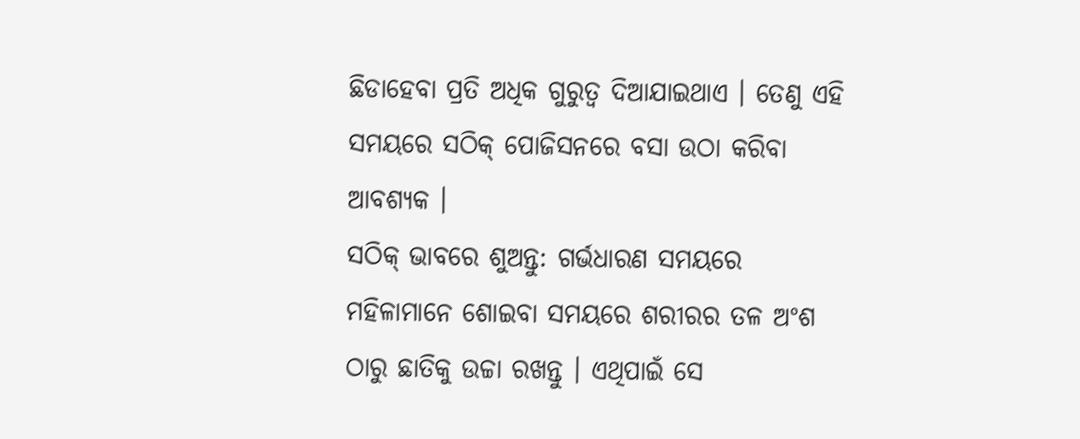ଛିଡାହେବା ପ୍ରତି ଅଧିକ ଗୁରୁତ୍ୱ ଦିଆଯାଇଥାଏ । ତେଣୁ ଏହି ସମୟରେ ସଠିକ୍ ପୋଜିସନରେ ବସା ଉଠା କରିବା ଆବଶ୍ୟକ ।
ସଠିକ୍ ଭାବରେ ଶୁଅନ୍ତୁ: ଗର୍ଭଧାରଣ ସମୟରେ ମହିଳାମାନେ ଶୋଇବା ସମୟରେ ଶରୀରର ତଳ ଅଂଶ ଠାରୁ ଛାତିକୁ ଉଚ୍ଚା ରଖନ୍ତୁ । ଏଥିପାଇଁ ସେ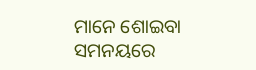ମାନେ ଶୋଇବା ସମନୟରେ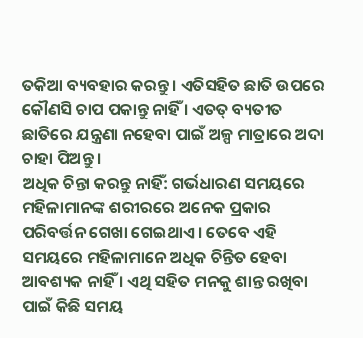ତକିଆ ବ୍ୟବହାର କରନ୍ତୁ । ଏତିସହିତ ଛାତି ଉପରେ କୌଣସି ଚାପ ପକାନ୍ତୁ ନାହିଁ । ଏତତ୍ ବ୍ୟତୀତ ଛାତିରେ ଯନ୍ତ୍ରଣା ନହେବା ପାଇଁ ଅଳ୍ପ ମାତ୍ରାରେ ଅଦା ଚାହା ପିଅନ୍ତୁ ।
ଅଧିକ ଚିନ୍ତା କରନ୍ତୁ ନାହିଁ: ଗର୍ଭଧାରଣ ସମୟରେ ମହିଳାମାନଙ୍କ ଶରୀରରେ ଅନେକ ପ୍ରକାର ପରିବର୍ତ୍ତନ ଗେଖା ଗେଇଥାଏ । ତେବେ ଏହି ସମୟରେ ମହିଳାମାନେ ଅଧିକ ଚିନ୍ତିତ ହେବା ଆବଶ୍ୟକ ନାହିଁ । ଏଥି ସହିତ ମନକୁ ଶାନ୍ତ ରଖିବା ପାଇଁ କିଛି ସମୟ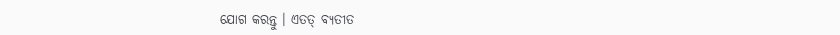ଯୋଗ କରନ୍ତୁ । ଏତତ୍ ବ୍ୟତୀତ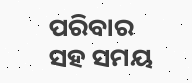ପରିବାର ସହ ସମୟ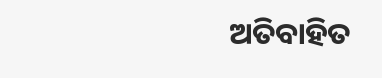ଅତିବାହିତ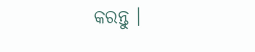କରନ୍ତୁ ।